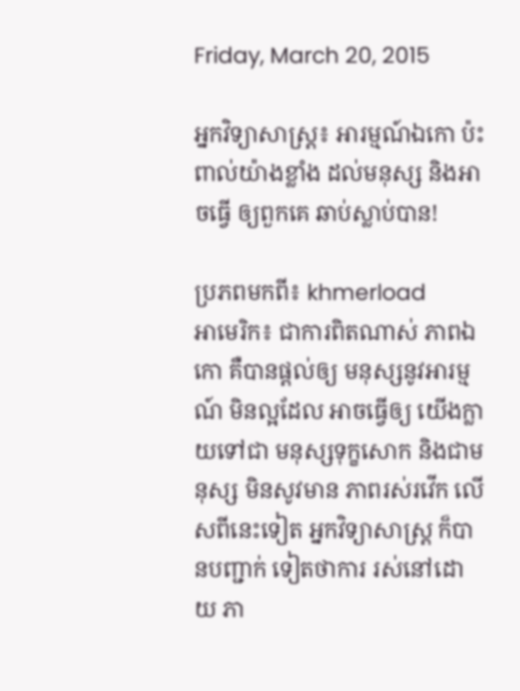Friday, March 20, 2015

អ្នកវិទ្យាសាស្ត្រ៖ អារម្មណ៍ឯកោ ប៉ះពាល់យ៉ាងខ្លាំង ដល់មនុស្ស និងអាចធ្វើ ឲ្យពួកគេ ឆាប់ស្លាប់បាន!

ប្រភពមកពី៖ khmerload
អាមេរិក៖ ជាការពិតណាស់ ភាពឯកោ គឺបានផ្តល់ឲ្យ មនុស្សនូវអារម្មណ៍ មិនល្អដែល អាចធ្វើឲ្យ យើងក្លាយទៅជា មនុស្សទុក្ខសោក និងជាមនុស្ស មិនសូវមាន ភាពរស់រវើក លើសពីនេះទៀត អ្នកវិទ្យាសាស្ត្រ ក៏បានបញ្ជាក់ ទៀតថាការ រស់នៅដោយ ភា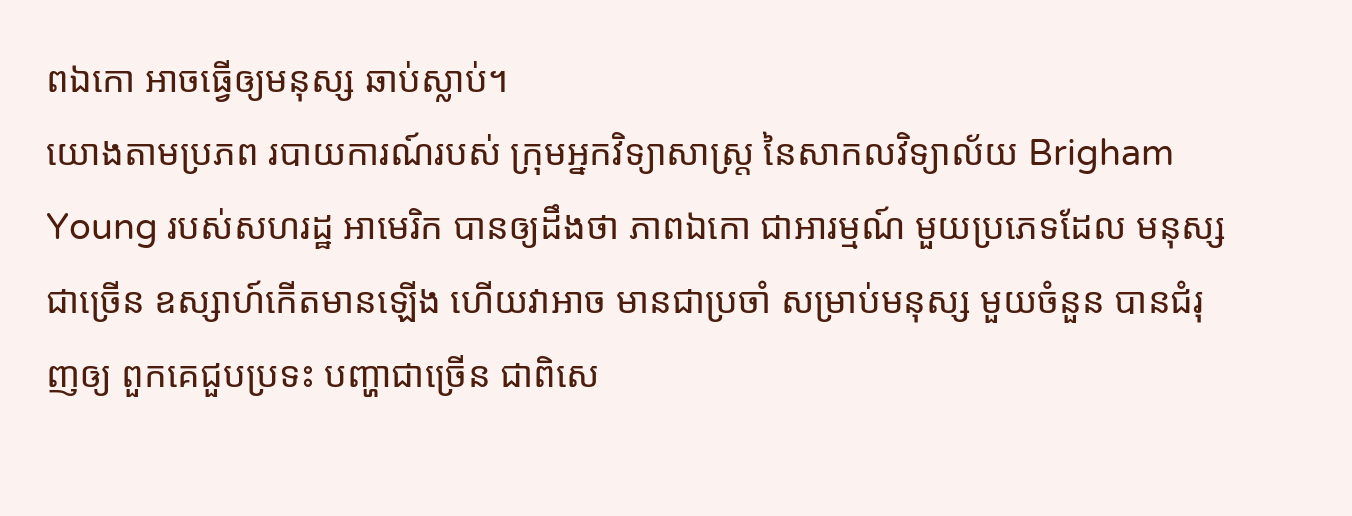ពឯកោ អាចធ្វើឲ្យមនុស្ស ឆាប់ស្លាប់។
យោងតាមប្រភព របាយការណ៍របស់ ក្រុមអ្នកវិទ្យាសាស្ត្រ នៃសាកលវិទ្យាល័យ Brigham Young របស់សហរដ្ឋ អាមេរិក បានឲ្យដឹងថា ភាពឯកោ ជាអារម្មណ៍ មួយប្រភេទដែល មនុស្សជាច្រើន ឧស្សាហ៍កើតមានឡើង ហើយវាអាច មានជាប្រចាំ សម្រាប់មនុស្ស មួយចំនួន បានជំរុញឲ្យ ពួកគេជួបប្រទះ បញ្ហាជាច្រើន ជាពិសេ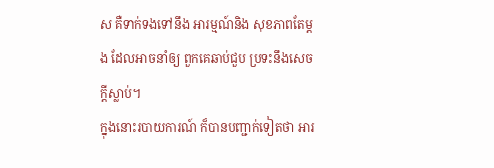ស គឺទាក់ទងទៅនឹង អារម្មណ៍និង សុខភាពតែម្តង ដែលអាចនាំឲ្យ ពួកគេឆាប់ជួប ប្រទះនឹងសេចក្តីស្លាប់។
ក្នុងនោះរបាយការណ៍ ក៏បានបញ្ជាក់ទៀតថា អារ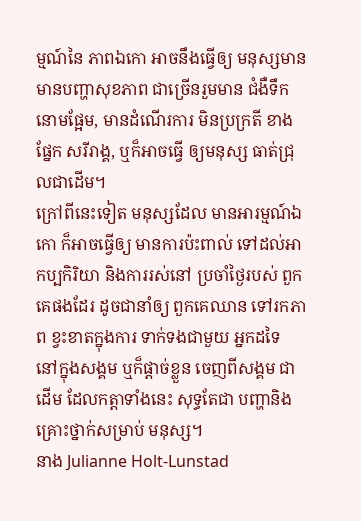ម្មណ៍នៃ ភាពឯកោ អាចនឹងធ្វើឲ្យ មនុស្សមាន មានបញ្ហាសុខភាព ជាច្រើនរួមមាន ជំងឺទឹកនោមផ្អែម, មានដំណើរការ មិនប្រក្រតី ខាងផ្នែក សរីរាង្គ, ឬក៏អាចធ្វើ ឲ្យមនុស្ស ធាត់ជ្រុលជាដើម។
ក្រៅពីនេះទៀត មនុស្សដែល មានអារម្មណ៍ឯកោ ក៏អាចធ្វើឲ្យ មានការប៉ះពាល់ ទៅដល់អាកប្បកិរិយា និងការរស់នៅ ប្រចាំថ្ងៃរបស់ ពួកគេផងដែរ ដូចជានាំឲ្យ ពួកគេឈាន ទៅរកភាព ខ្វះខាតក្នុងការ ទាក់ទងជាមួយ អ្នកដទៃ នៅក្នុងសង្គម ឬក៏ផ្តាច់ខ្លួន ចេញពីសង្គម ជាដើម ដែលកត្តាទាំងនេះ សុទ្ធតែជា បញ្ហានិង គ្រោះថ្នាក់សម្រាប់ មនុស្ស។
នាង Julianne Holt-Lunstad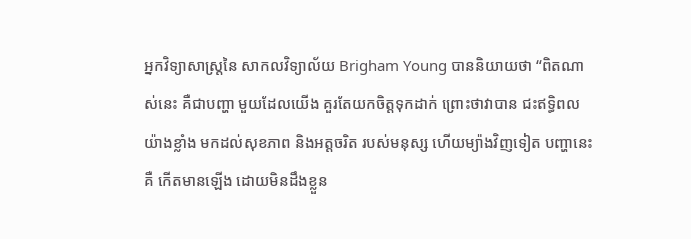អ្នកវិទ្យាសាស្ត្រនៃ សាកលវិទ្យាល័យ Brigham Young បាននិយាយថា “ពិតណាស់នេះ គឺជាបញ្ហា មួយដែលយើង គួរតែយកចិត្តទុកដាក់ ព្រោះថាវាបាន ជះឥទ្ធិពលយ៉ាងខ្លាំង មកដល់សុខភាព និងអត្តចរិត របស់មនុស្ស ហើយម្យ៉ាងវិញទៀត បញ្ហានេះគឺ កើតមានឡើង ដោយមិនដឹងខ្លួន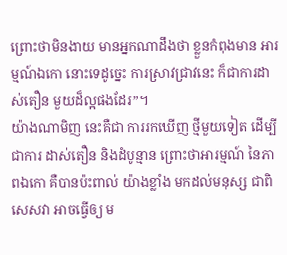ព្រោះថាមិនងាយ មានអ្នកណាដឹងថា ខ្លួនកំពុងមាន អារម្មណ៍ឯកោ នោះទេដូច្នេះ ការស្រាវជ្រាវនេះ ក៏ជាការដាស់តឿន មួយដ៏ល្អផងដែរ”។
យ៉ាងណាមិញ នេះគឺជា ការរកឃើញ ថ្មីមួយទៀត ដើម្បីជាការ ដាស់តឿន និងដំបូន្មាន ព្រោះថាអារម្មណ៍ នៃភាពឯកោ គឺបានប៉ះពាល់ យ៉ាងខ្លាំង មកដល់មនុស្ស ជាពិសេសវា អាចធ្វើឲ្យ ម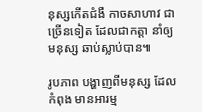នុស្សកើតជំងឺ កាចសាហាវ ជាច្រើនទៀត ដែលជាកត្តា នាំឲ្យមនុស្ស ឆាប់ស្លាប់បាន៕

រូបភាព បង្ហាញពីមនុស្ស ដែលកំពុង មានអារម្ម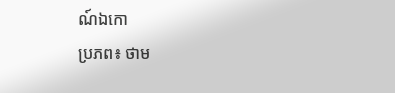ណ៍ឯកោ
ប្រភព៖ ថាម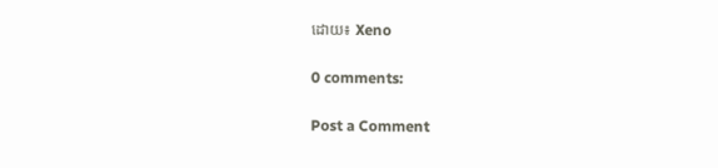ដោយ៖ Xeno

0 comments:

Post a Comment